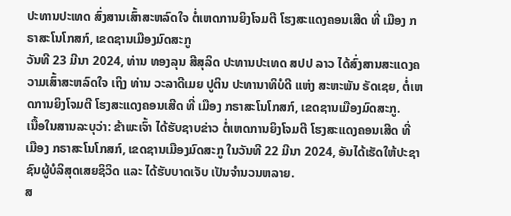ປະທານປະເທດ ສົ່ງສານເສົ້າສະຫລົດໃຈ ຕໍ່ເຫດການຍິງໂຈມຕີ ໂຮງສະແດງຄອນເສີດ ທີ່ ເມືອງ ກຣາສະໂນໂກສກ໌, ເຂດຊານເມືອງມົດສະກູ
ວັນທີ 23 ມີນາ 2024, ທ່ານ ທອງລຸນ ສີສຸລິດ ປະທານປະເທດ ສປປ ລາວ ໄດ້ສົ່ງສານສະແດງຄວາມເສົ້າສະຫລົດໃຈ ເຖິງ ທ່ານ ວະລາດີເມຍ ປູຕິນ ປະທານາທິບໍດີ ແຫ່ງ ສະຫະພັນ ຣັດເຊຍ, ຕໍ່ເຫດການຍິງໂຈມຕີ ໂຮງສະແດງຄອນເສີດ ທີ່ ເມືອງ ກຣາສະໂນໂກສກ໌, ເຂດຊານເມືອງມົດສະກູ.
ເນື້ອໃນສານລະບຸວ່າ: ຂ້າພະເຈົ້າ ໄດ້ຮັບຊາບຂ່າວ ຕໍ່ເຫດການຍິງໂຈມຕີ ໂຮງສະແດງຄອນເສີດ ທີ່ ເມືອງ ກຣາສະໂນໂກສກ໌, ເຂດຊານເມືອງມົດສະກູ ໃນວັນທີ 22 ມີນາ 2024, ອັນໄດ້ເຮັດໃຫ້ປະຊາຊົນຜູ້ບໍລິສຸດເສຍຊິວິດ ແລະ ໄດ້ຮັບບາດເຈັບ ເປັນຈໍານວນຫລາຍ.
ສ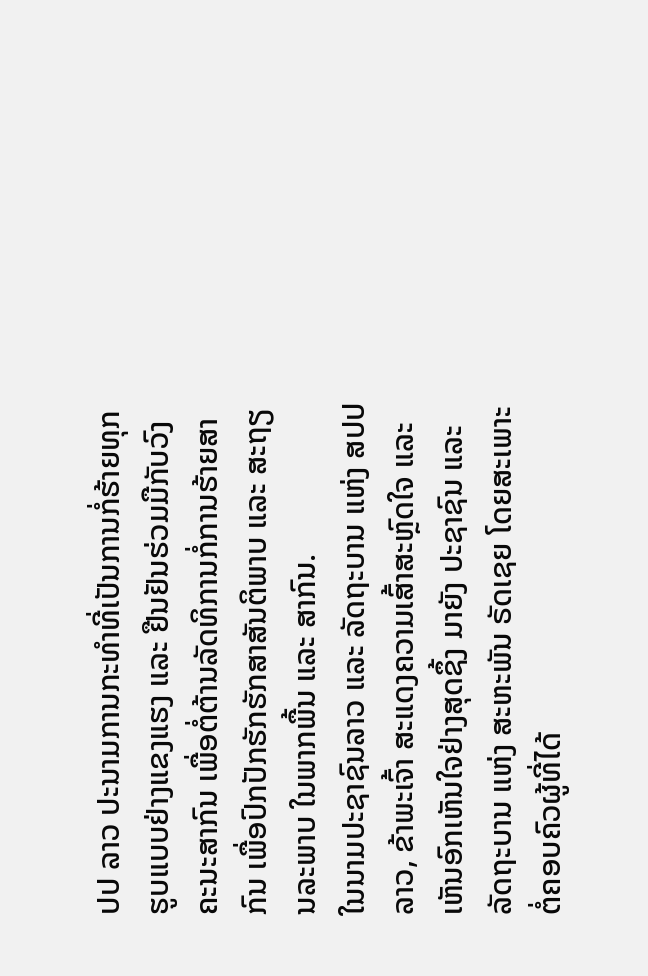ປປ ລາວ ປະນາມການກະທຳທີ່ເປັນການກໍ່ຮ້າຍທຸກຮູບແບບຢ່າງແຂງແຮງ ແລະ ຢືນຢັນຮ່ວມມືກັບວົງຄະນະສາກົນ ເພື່ອຕໍ່ຕ້ານລັດທິການກໍ່ການຮ້າຍສາກົນ ເພື່ອປົກປັກຮັກຮັກສາສັນຕິພາບ ແລະ ສະຖຽນລະພາບ ໃນພາກພື້ນ ແລະ ສາກົນ.
ໃນນາມປະຊາຊົນລາວ ແລະ ລັດຖະບານ ແຫ່ງ ສປປ ລາວ, ຂ້າພະເຈົ້າ ສະແດງຄວາມເສົ້າສະຫຼົດໃຈ ແລະ ເຫັນອົກເຫັນໃຈຢ່າງສຸດຊຶ້ງ ມາຍັງ ປະຊາຊົນ ແລະ ລັດຖະບານ ແຫ່ງ ສະຫະພັນ ຣັດເຊຍ ໂດຍສະເພາະ ຕໍ່ຄອບຄົວຜູ້ທີ່ໄດ້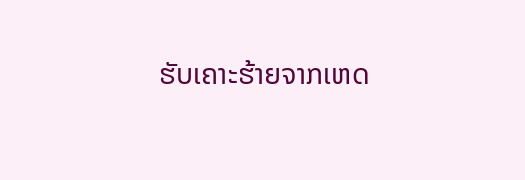ຮັບເຄາະຮ້າຍຈາກເຫດ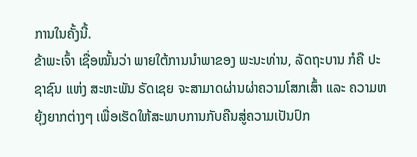ການໃນຄັ້ງນີ້.
ຂ້າພະເຈົ້າ ເຊື່ອໝັ້ນວ່າ ພາຍໃຕ້ການນຳພາຂອງ ພະນະທ່ານ, ລັດຖະບານ ກໍຄື ປະຊາຊົນ ແຫ່ງ ສະຫະພັນ ຣັດເຊຍ ຈະສາມາດຜ່ານຜ່າຄວາມໂສກເສົ້າ ແລະ ຄວາມຫຍຸ້ງຍາກຕ່າງໆ ເພື່ອເຮັດໃຫ້ສະພາບການກັບຄືນສູ່ຄວາມເປັນປົກ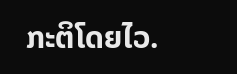ກະຕິໂດຍໄວ.